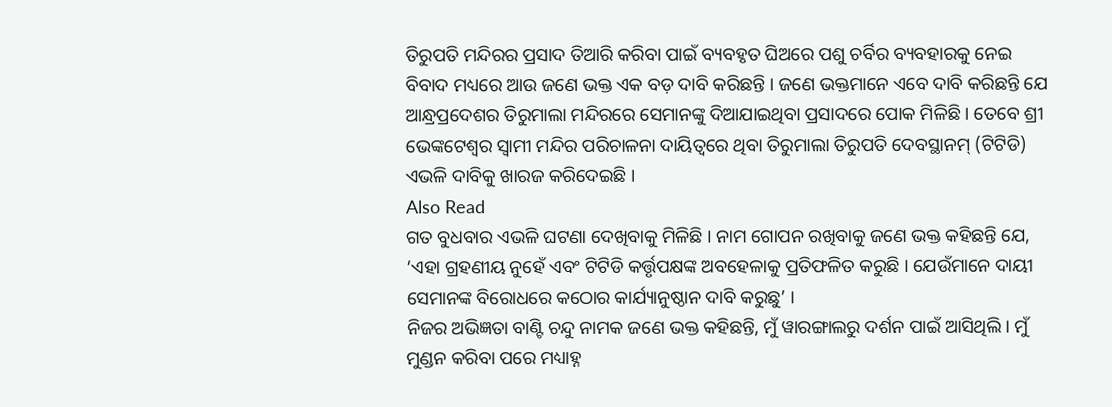ତିରୁପତି ମନ୍ଦିରର ପ୍ରସାଦ ତିଆରି କରିବା ପାଇଁ ବ୍ୟବହୃତ ଘିଅରେ ପଶୁ ଚର୍ବିର ବ୍ୟବହାରକୁ ନେଇ ବିବାଦ ମଧ୍ୟରେ ଆଉ ଜଣେ ଭକ୍ତ ଏକ ବଡ଼ ଦାବି କରିଛନ୍ତି । ଜଣେ ଭକ୍ତମାନେ ଏବେ ଦାବି କରିଛନ୍ତି ଯେ ଆନ୍ଧ୍ରପ୍ରଦେଶର ତିରୁମାଲା ମନ୍ଦିରରେ ସେମାନଙ୍କୁ ଦିଆଯାଇଥିବା ପ୍ରସାଦରେ ପୋକ ମିଳିଛି । ତେବେ ଶ୍ରୀ ଭେଙ୍କଟେଶ୍ବର ସ୍ବାମୀ ମନ୍ଦିର ପରିଚାଳନା ଦାୟିତ୍ବରେ ଥିବା ତିରୁମାଲା ତିରୁପତି ଦେବସ୍ଥାନମ୍ (ଟିଟିଡି) ଏଭଳି ଦାବିକୁ ଖାରଜ କରିଦେଇଛି ।
Also Read
ଗତ ବୁଧବାର ଏଭଳି ଘଟଣା ଦେଖିବାକୁ ମିଳିଛି । ନାମ ଗୋପନ ରଖିବାକୁ ଜଣେ ଭକ୍ତ କହିଛନ୍ତି ଯେ, ‘ଏହା ଗ୍ରହଣୀୟ ନୁହେଁ ଏବଂ ଟିଟିଡି କର୍ତ୍ତୃପକ୍ଷଙ୍କ ଅବହେଳାକୁ ପ୍ରତିଫଳିତ କରୁଛି । ଯେଉଁମାନେ ଦାୟୀ ସେମାନଙ୍କ ବିରୋଧରେ କଠୋର କାର୍ଯ୍ୟାନୁଷ୍ଠାନ ଦାବି କରୁଛୁ’ ।
ନିଜର ଅଭିଜ୍ଞତା ବାଣ୍ଟି ଚନ୍ଦୁ ନାମକ ଜଣେ ଭକ୍ତ କହିଛନ୍ତି, ମୁଁ ୱାରଙ୍ଗାଲରୁ ଦର୍ଶନ ପାଇଁ ଆସିଥିଲି । ମୁଁ ମୁଣ୍ଡନ କରିବା ପରେ ମଧ୍ୟାହ୍ନ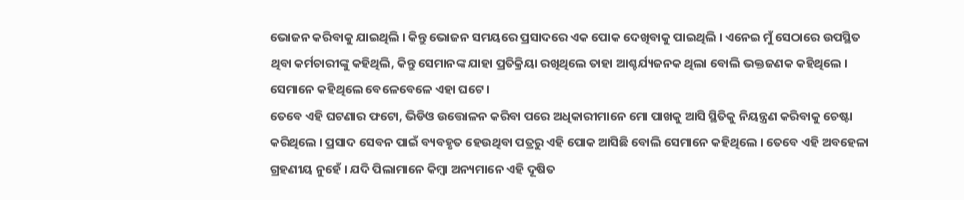ଭୋଜନ କରିବାକୁ ଯାଇଥିଲି । କିନ୍ତୁ ଭୋଜନ ସମୟରେ ପ୍ରସାଦରେ ଏକ ପୋକ ଦେଖିବାକୁ ପାଇଥିଲି । ଏନେଇ ମୁଁ ସେଠାରେ ଉପସ୍ଥିତ ଥିବା କର୍ମଚାରୀଙ୍କୁ କହିଥିଲି, କିନ୍ତୁ ସେମାନଙ୍କ ଯାହା ପ୍ରତିକ୍ରିୟା ରଖିଥିଲେ ତାହା ଆଶ୍ଚର୍ଯ୍ୟଜନକ ଥିଲା ବୋଲି ଭକ୍ତଜଣକ କହିଥିଲେ । ସେମାନେ କହିଥିଲେ ବେଳେବେଳେ ଏହା ଘଟେ ।
ତେବେ ଏହି ଘଟଣାର ଫଟୋ, ଭିଡିଓ ଉତ୍ତୋଳନ କରିବା ପରେ ଅଧିକାରୀମାନେ ମୋ ପାଖକୁ ଆସି ସ୍ଥିତିକୁ ନିୟନ୍ତ୍ରଣ କରିବାକୁ ଚେଷ୍ଟା କରିଥିଲେ । ପ୍ରସାଦ ସେବନ ପାଇଁ ବ୍ୟବହୃତ ହେଉଥିବା ପତ୍ରରୁ ଏହି ପୋକ ଆସିଛି ବୋଲି ସେମାନେ କହିଥିଲେ । ତେବେ ଏହି ଅବହେଳା ଗ୍ରହଣୀୟ ନୁହେଁ । ଯଦି ପିଲାମାନେ କିମ୍ବା ଅନ୍ୟମାନେ ଏହି ଦୂଷିତ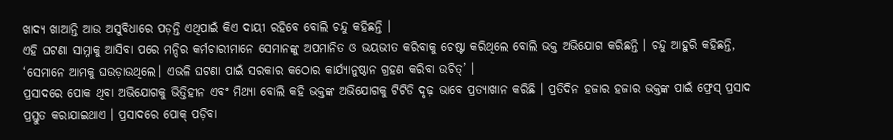ଖାଦ୍ୟ ଖାଆନ୍ତି ଆଉ ଅସୁବିଧାରେ ପଡ଼ନ୍ତି ଏଥିପାଇଁ କିଏ ଦାୟୀ ରହିବେ ବୋଲି ଚନ୍ଦୁ କହିଛନ୍ତି ।
ଏହି ଘଟଣା ସାମ୍ନାକୁ ଆସିବା ପରେ ମନ୍ଦିର କର୍ମଚାରୀମାନେ ସେମାନଙ୍କୁ ଅପମାନିତ ଓ ଭୟଭୀତ କରିବାକୁ ଚେଷ୍ଟା କରିଥିଲେ ବୋଲି ଭକ୍ତ ଅଭିଯୋଗ କରିଛନ୍ତି । ଚନ୍ଦୁ ଆହୁରି କହିଛନ୍ତି, ‘ସେମାନେ ଆମକୁ ଘଉଡ଼ାଉଥିଲେ। ଏଭଳି ଘଟଣା ପାଇଁ ସରକାର କଠୋର କାର୍ଯ୍ୟାନୁଷ୍ଠାନ ଗ୍ରହଣ କରିବା ଉଚିତ୍’ ।
ପ୍ରସାଦରେ ପୋକ ଥିବା ଅଭିଯୋଗକୁ ଭିତ୍ତିହୀନ ଏବଂ ମିଥ୍ୟା ବୋଲି କହି ଭକ୍ତଙ୍କ ଅଭିଯୋଗକୁ ଟିଟିଡି ଦୃଢ଼ ଭାବେ ପ୍ରତ୍ୟାଖାନ କରିଛି । ପ୍ରତିଦିନ ହଜାର ହଜାର ଭକ୍ତଙ୍କ ପାଇଁ ଫ୍ରେସ୍ ପ୍ରସାଦ ପ୍ରସ୍ତୁତ କରାଯାଇଥାଏ । ପ୍ରସାଦରେ ପୋକ୍ ପଡ଼ିବା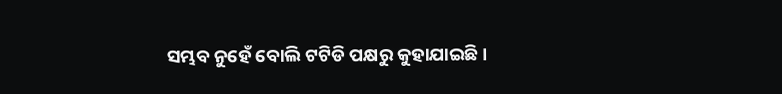ସମ୍ଭବ ନୁହେଁ ବୋଲି ଟଟିଡି ପକ୍ଷରୁ କୁହାଯାଇଛି ।